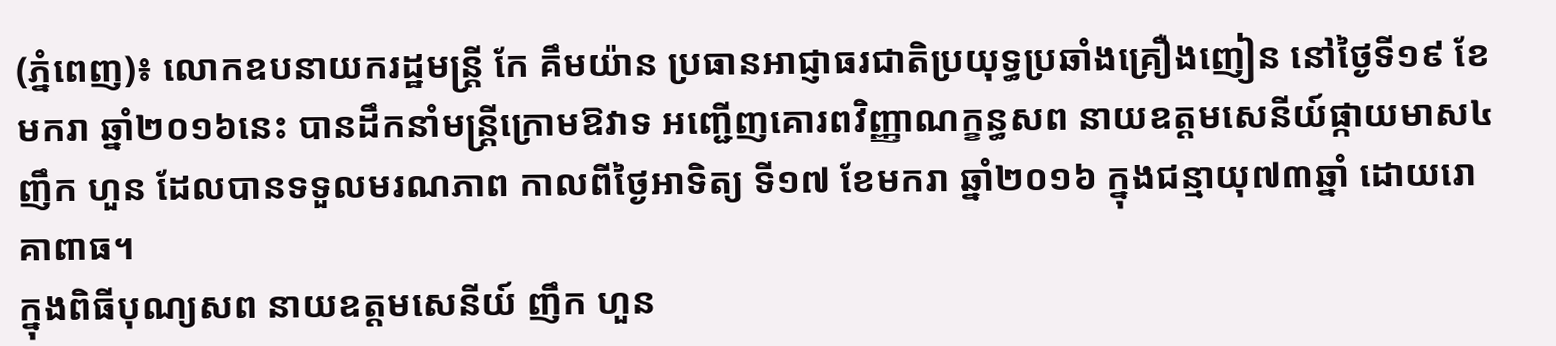(ភ្នំពេញ)៖ លោកឧបនាយករដ្ឋមន្រ្តី កែ គឹមយ៉ាន ប្រធានអាជ្ញាធរជាតិប្រយុទ្ធប្រឆាំងគ្រឿងញៀន នៅថ្ងៃទី១៩ ខែមករា ឆ្នាំ២០១៦នេះ បានដឹកនាំមន្ត្រីក្រោមឱវាទ អញ្ជើញគោរពវិញ្ញាណក្ខន្ធសព នាយឧត្តមសេនីយ៍ផ្កាយមាស៤ ញឹក ហួន ដែលបានទទួលមរណភាព កាលពីថ្ងៃអាទិត្យ ទី១៧ ខែមករា ឆ្នាំ២០១៦ ក្នុងជន្មាយុ៧៣ឆ្នាំ ដោយរោគាពាធ។
ក្នុងពិធីបុណ្យសព នាយឧត្តមសេនីយ៍ ញឹក ហួន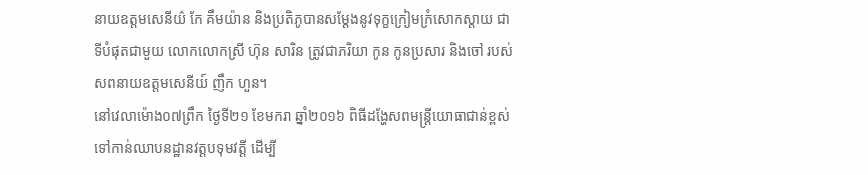នាយឧត្តមសេនីយ៌ កែ គឹមយ៉ាន និងប្រតិភូបានសម្តែងនូវទុក្ខក្រៀមក្រំសោកស្ដាយ ជាទីបំផុតជាមួយ លោកលោកស្រី ហ៊ុន សារិន ត្រូវជាភរិយា កូន កូនប្រសារ និងចៅ របស់សពនាយឧត្តមសេនីយ៍ ញឹក ហួន។
នៅវេលាម៉ោង០៧ព្រឹក ថ្ងៃទី២១ ខែមករា ឆ្នាំ២០១៦ ពិធីដង្ហែសពមន្រ្តីយោធាជាន់ខ្ពស់ ទៅកាន់ឈាបនដ្ឋានវត្តបទុមវត្តី ដើម្បី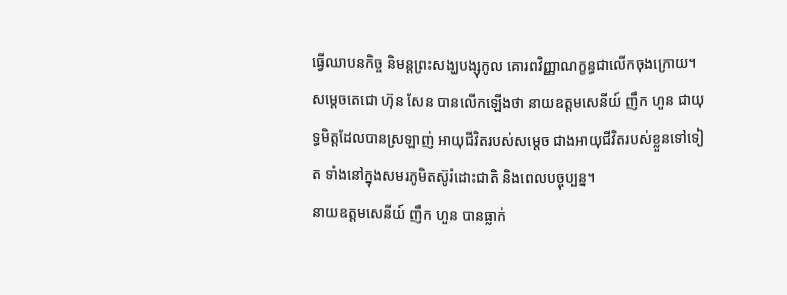ធ្វើឈាបនកិច្ច និមន្តព្រះសង្ឃបង្សុកូល គោរពវិញ្ញាណក្ខន្ធជាលើកចុងក្រោយ។
សម្តេចតេជោ ហ៊ុន សែន បានលើកឡើងថា នាយឧត្តមសេនីយ៍ ញឹក ហួន ជាយុទ្ធមិត្តដែលបានស្រឡាញ់ អាយុជីវិតរបស់សម្តេច ជាងអាយុជីវិតរបស់ខ្លួនទៅទៀត ទាំងនៅក្នុងសមរភូមិតស៊ូរំដោះជាតិ និងពេលបច្ចុប្បន្ន។
នាយឧត្តមសេនីយ៍ ញឹក ហួន បានធ្លាក់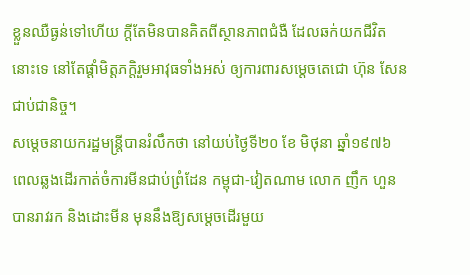ខ្លួនឈឺធ្ងន់ទៅហើយ ក្តីតែមិនបានគិតពីស្ថានភាពជំងឺ ដែលឆក់យកជីវិតនោះទេ នៅតែផ្តាំមិត្តភក្តិរួមអាវុធទាំងអស់ ឲ្យការពារសម្តេចតេជោ ហ៊ុន សែន ជាប់ជានិច្ច។
សម្តេចនាយករដ្ឋមន្រ្តីបានរំលឹកថា នៅយប់ថ្ងៃទី២០ ខែ មិថុនា ឆ្នាំ១៩៧៦ ពេលឆ្លងដើរកាត់ចំការមីនជាប់ព្រំដែន កម្ពុជា-វៀតណាម លោក ញឹក ហួន បានរាវរក និងដោះមីន មុននឹងឱ្យសម្តេចដើរមួយ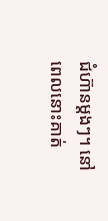ជំហ៊ានម្តងៗ។ នៅពេលនោះគាត់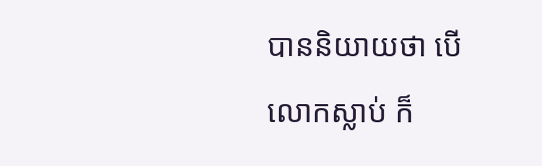បាននិយាយថា បើលោកស្លាប់ ក៏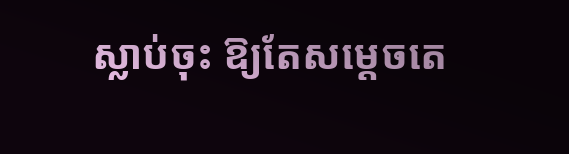ស្លាប់ចុះ ឱ្យតែសម្តេចតេ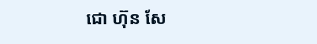ជោ ហ៊ុន សែ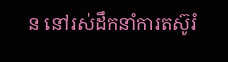ន នៅរស់ដឹកនាំការតស៊ូរំ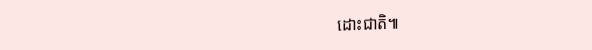ដោះជាតិ៕